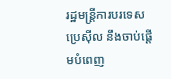រដ្ឋមន្រ្តីការបរទេសប្រេស៊ីល នឹងចាប់ផ្តើមបំពេញ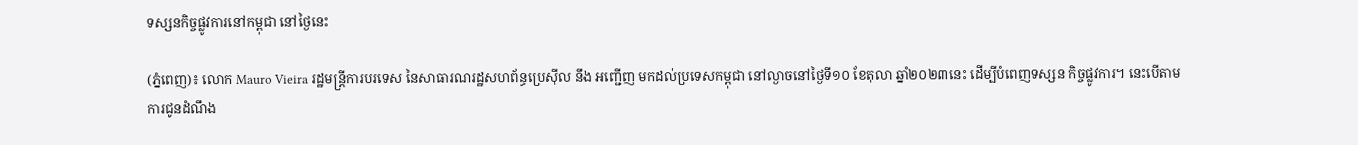ទស្សនកិច្ចផ្លូវការនៅកម្ពុជា នៅថ្ងៃនេះ

(ភ្នំពេញ)៖ លោក Mauro Vieira រដ្ឋមន្ត្រីការបរទេស នៃសាធារណរដ្ឋសហព័ន្ធប្រេស៊ីល នឹង អញ្ជើញ មកដល់ប្រទេសកម្ពុជា នៅល្ងាចនៅថ្ងៃទី១០ ខែតុលា ឆ្នាំ២០២៣នេះ ដើម្បីបំពេញទស្សន កិច្ចផ្លូវការ។ នេះបើតាមការជូនដំណឹង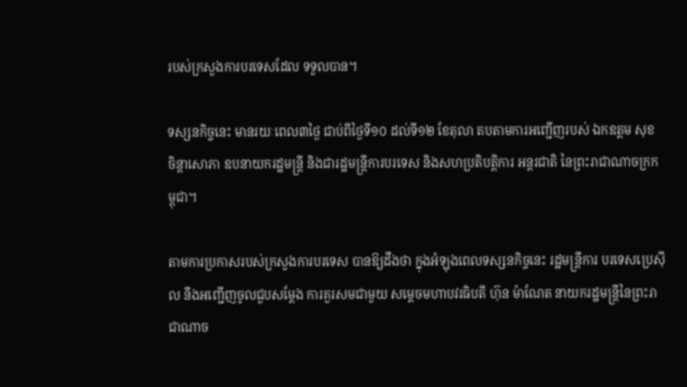របស់ក្រសួងការបរទេសដែល ទទួលបាន។

ទស្សនកិច្ចនេះ មានរយៈពេល៣ថ្ងៃ ជាប់ពីថ្ងៃទី១០ ដល់ទី១២ ខែតុលា តបតាមការអញ្ជើញរបស់ ឯកឧត្តម សុខ ចិន្តាសោភា ឧបនាយករដ្ឋមន្ត្រី និងជារដ្ឋមន្ត្រីការបរទេស និងសហប្រតិបត្តិការ អន្តរជាតិ នៃព្រះរាជាណាចក្រកម្ពុជា។

តាមការប្រកាសរបស់ក្រសួងការបរទេស បានឱ្យដឹងថា ក្នុងអំឡុងពេលទស្សនកិច្ចនេះ រដ្ឋមន្ត្រីការ បរទេសប្រេស៊ីល នឹងអញ្ជើញចូលជួបសម្ដែង ការគួរសមជាមួយ សម្តេចមហាបវរធិបតី ហ៊ុន ម៉ាណែត នាយករដ្ឋមន្ត្រីនៃព្រះរាជាណាច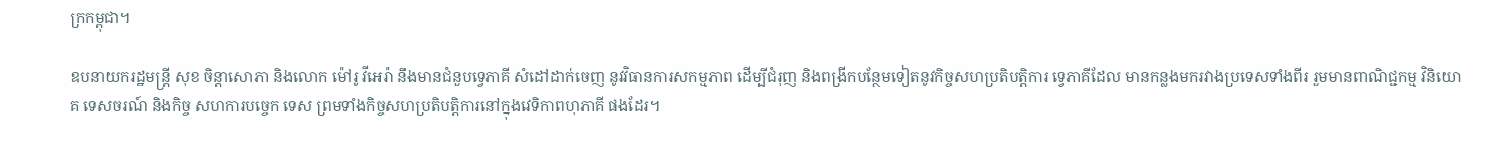ក្រកម្ពុជា។

ឧបនាយករដ្ឋមន្ត្រី សុខ ចិន្តាសោភា និងលោក ម៉ៅរូ វីអេរ៉ា នឹងមានជំនួបទ្វេភាគី សំដៅដាក់ចេញ នូវវិធានការសកម្មភាព ដើម្បីជំរុញ និងពង្រីកបន្ថែមទៀតនូវកិច្ចសហប្រតិបត្តិការ ទ្វេភាគីដែល មានកន្លងមករវាងប្រទេសទាំងពីរ រួមមានពាណិជ្ជកម្ម វិនិយោគ ទេសចរណ៍ និងកិច្ច សហការបច្ចេក ទេស ព្រមទាំងកិច្ចសហប្រតិបត្តិការនៅក្នុងវេទិកាពហុភាគី ផងដែរ។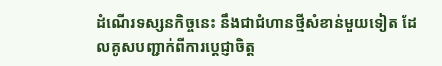ដំណើរទស្សនកិច្ចនេះ នឹងជាជំហានថ្មីសំខាន់មួយទៀត ដែលគូសបញ្ជាក់ពីការប្តេជ្ញាចិត្ត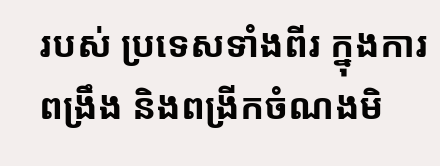របស់ ប្រទេសទាំងពីរ ក្នុងការពង្រឹង និងពង្រីកចំណងមិ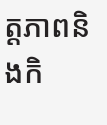ត្តភាពនិងកិ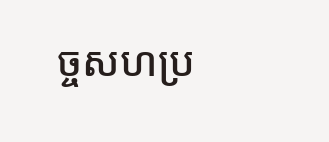ច្ចសហប្រ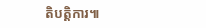តិបត្តិការ៕